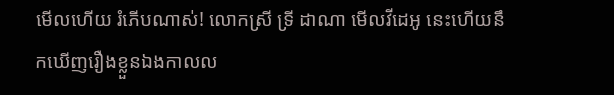មើលហើយ រំភើបណាស់! លោកស្រី ទ្រី ដាណា មេីលវីដេអូ នេះហេីយនឹកឃេីញរឿងខ្លួនឯងកាលល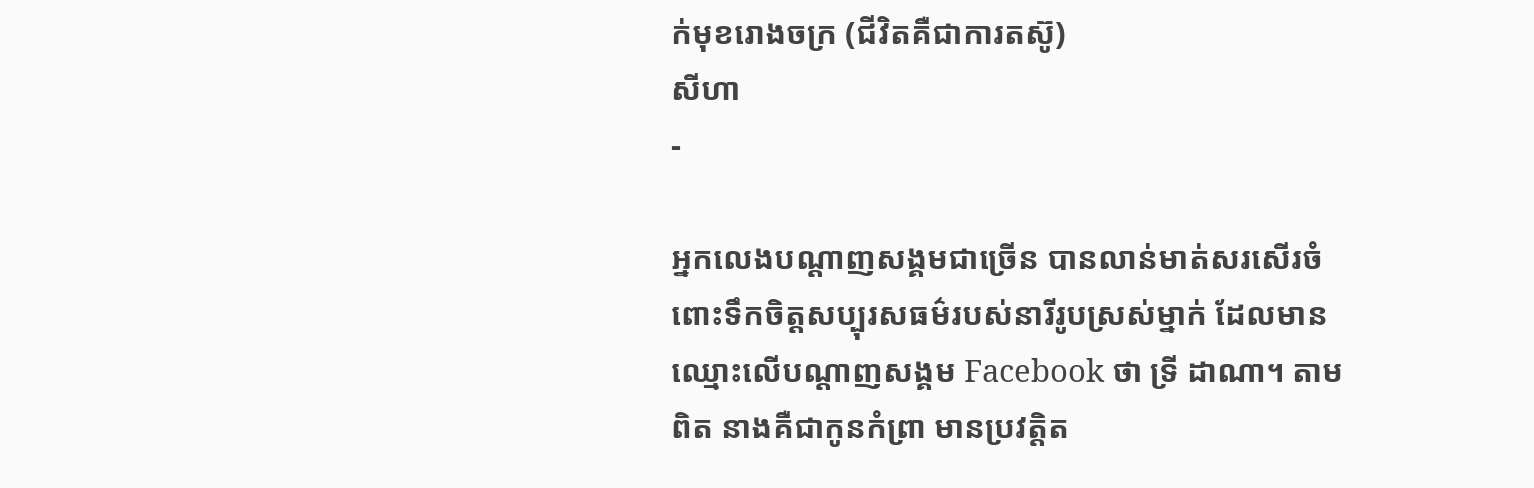ក់មុខរោងចក្រ (ជីវិតគឺជាការតស៊ូ)
សីហា
-

អ្នកលេងបណ្ដាញសង្គមជាច្រើន បានលាន់មាត់សរសើរចំពោះទឹកចិត្តសប្បុរសធម៌របស់នារីរូបស្រស់ម្នាក់ ដែលមានឈ្មោះលើបណ្ដាញសង្គម Facebook ថា ទ្រី ដាណា។ តាមពិត នាងគឺជាកូនកំព្រា មានប្រវត្តិត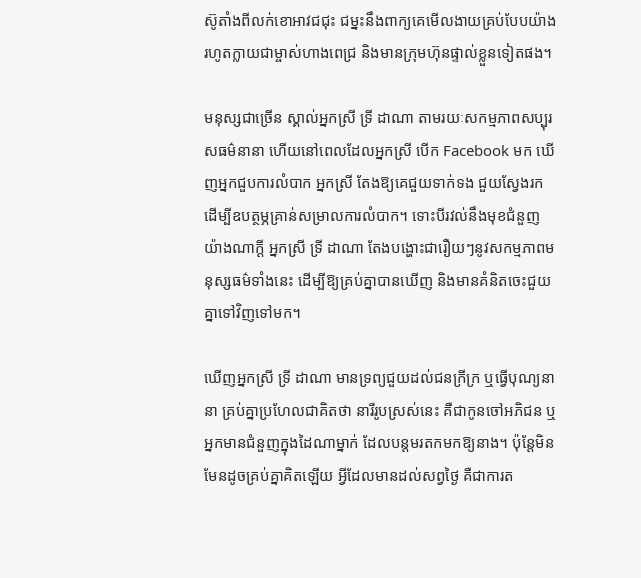ស៊ូតាំងពីលក់ខោអាវជជុះ ជម្នះនឹងពាក្យគេមើលងាយគ្រប់បែបយ៉ាង រហូតក្លាយជាម្ចាស់ហាងពេជ្រ និងមានក្រុមហ៊ុនផ្ទាល់ខ្លួនទៀតផង។

មនុស្សជាច្រើន ស្គាល់អ្នកស្រី ទ្រី ដាណា តាមរយៈសកម្មភាពសប្បុរសធម៌នានា ហើយនៅពេលដែលអ្នកស្រី បើក Facebook មក ឃើញអ្នកជួបការលំបាក អ្នកស្រី តែងឱ្យគេជួយទាក់ទង ជួយស្វែងរក ដើម្បីឧបត្ថម្ភគ្រាន់សម្រាលការលំបាក។ ទោះបីរវល់នឹងមុខជំនួញយ៉ាងណាក្ដី អ្នកស្រី ទ្រី ដាណា តែងបង្ហោះជារឿយៗនូវសកម្មភាពមនុស្សធម៌ទាំងនេះ ដើម្បីឱ្យគ្រប់គ្នាបានឃើញ និងមានគំនិតចេះជួយគ្នាទៅវិញទៅមក។

ឃើញអ្នកស្រី ទ្រី ដាណា មានទ្រព្យជួយដល់ជនក្រីក្រ ឬធ្វើបុណ្យនានា គ្រប់គ្នាប្រហែលជាគិតថា នារីរូបស្រស់នេះ គឺជាកូនចៅអភិជន ឬអ្នកមានជំនួញក្នុងដៃណាម្នាក់ ដែលបន្តមរតកមកឱ្យនាង។ ប៉ុន្តែមិនមែនដូចគ្រប់គ្នាគិតឡើយ អ្វីដែលមានដល់សព្វថ្ងៃ គឺជាការត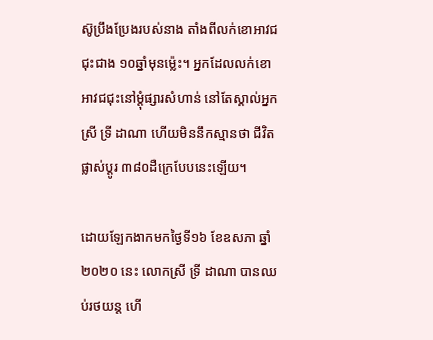ស៊ូប្រឹងប្រែងរបស់នាង តាំងពីលក់ខោអាវជជុះជាង ១០ឆ្នាំមុនម្ល៉េះ។ អ្នកដែលលក់ខោអាវជជុះនៅម្ដុំផ្សារសំហាន់ នៅតែស្គាល់អ្នកស្រី ទ្រី ដាណា ហើយមិននឹកស្មានថា ជីវិតផ្លាស់ប្ដូរ ៣៨០ដឺក្រេបែបនេះឡើយ។

ដោយឡែកងាកមកថ្ងៃទី១៦ ខែឧសភា ឆ្នាំ២០២០ នេះ លោកស្រី ទ្រី ដាណា បានឈប់រថយន្ត ហើ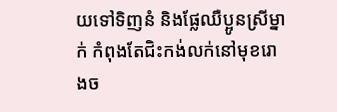យទៅទិញនំ និងផ្លែឈឺប្អូនស្រីម្នាក់ កំពុងតែជិះកង់លក់នៅមុខរោងច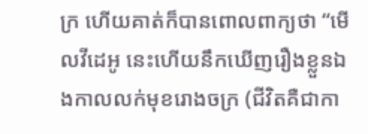ក្រ ហើយគាត់ក៏បានពោលពាក្យថា “មេីលវីដេអូ នេះហេីយនឹកឃេីញរឿងខ្លួនឯងកាលលក់មុខរោងចក្រ (ជីវិតគឺជាកា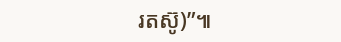រតស៊ូ)”៕